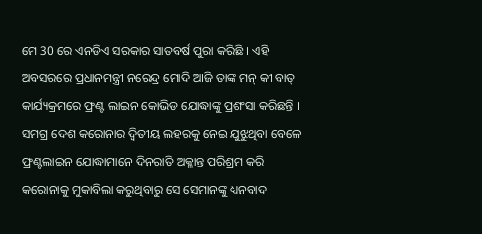ମେ 30 ରେ ଏନଡିଏ ସରକାର ସାତବର୍ଷ ପୁରା କରିଛି । ଏହି ଅବସରରେ ପ୍ରଧାନମନ୍ତ୍ରୀ ନରେନ୍ଦ୍ର ମୋଦି ଆଜି ତାଙ୍କ ମନ୍ କୀ ବାତ୍ କାର୍ଯ୍ୟକ୍ରମରେ ଫ୍ରଣ୍ଟ ଲାଇନ କୋଭିଡ ଯୋଦ୍ଧାଙ୍କୁ ପ୍ରଶଂସା କରିଛନ୍ତି । ସମଗ୍ର ଦେଶ କରୋନାର ଦ୍ବିତୀୟ ଲହରକୁ ନେଇ ଯୁଝୁଥିବା ବେଳେ ଫ୍ରଣ୍ଟଲାଇନ ଯୋଦ୍ଧାମାନେ ଦିନରାତି ଅକ୍ଳାନ୍ତ ପରିଶ୍ରମ କରି କରୋନାକୁ ମୁକାବିଲା କରୁଥିବାରୁ ସେ ସେମାନଙ୍କୁ ଧ୍ୟନବାଦ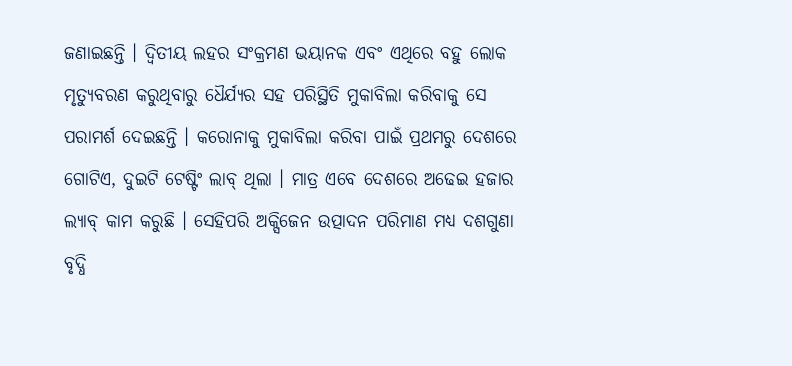ଜଣାଇଛନ୍ତି । ଦ୍ବିତୀୟ ଲହର ସଂକ୍ରମଣ ଭୟାନକ ଏବଂ ଏଥିରେ ବହୁ ଲୋକ ମୃତ୍ୟୁବରଣ କରୁଥିବାରୁ ଧୈର୍ଯ୍ୟର ସହ ପରିସ୍ଥିତି ମୁକାବିଲା କରିବାକୁ ସେ ପରାମର୍ଶ ଦେଇଛନ୍ତି । କରୋନାକୁ ମୁକାବିଲା କରିବା ପାଇଁ ପ୍ରଥମରୁ ଦେଶରେ ଗୋଟିଏ, ଦୁଇଟି ଟେଷ୍ଟିଂ ଲାବ୍ ଥିଲା । ମାତ୍ର ଏବେ ଦେଶରେ ଅଢେଇ ହଜାର ଲ୍ୟାବ୍ କାମ କରୁଛି । ସେହିପରି ଅକ୍ସିଜେନ ଉତ୍ପାଦନ ପରିମାଣ ମଧ୍ୟ ଦଶଗୁଣା ବୃଦ୍ଧି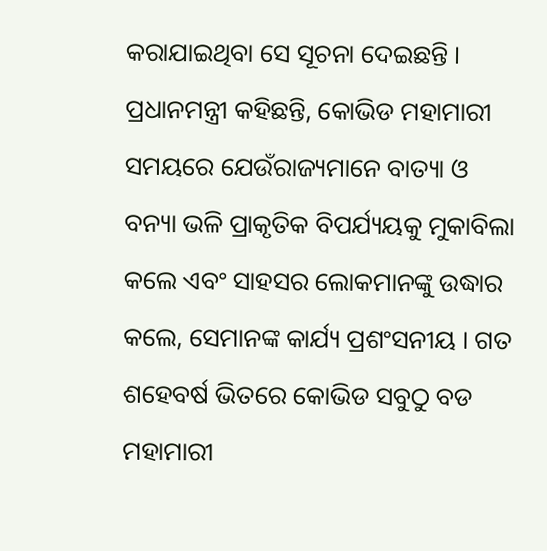କରାଯାଇଥିବା ସେ ସୂଚନା ଦେଇଛନ୍ତି । ପ୍ରଧାନମନ୍ତ୍ରୀ କହିଛନ୍ତି, କୋଭିଡ ମହାମାରୀ ସମୟରେ ଯେଉଁରାଜ୍ୟମାନେ ବାତ୍ୟା ଓ ବନ୍ୟା ଭଳି ପ୍ରାକୃତିକ ବିପର୍ଯ୍ୟୟକୁ ମୁକାବିଲା କଲେ ଏବଂ ସାହସର ଲୋକମାନଙ୍କୁ ଉଦ୍ଧାର କଲେ, ସେମାନଙ୍କ କାର୍ଯ୍ୟ ପ୍ରଶଂସନୀୟ । ଗତ ଶହେବର୍ଷ ଭିତରେ କୋଭିଡ ସବୁଠୁ ବଡ ମହାମାରୀ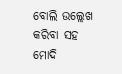ବୋଲି ଉଲ୍ଲେଖ କରିବା ସହ ମୋଦି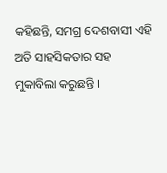କହିଛନ୍ତି, ସମଗ୍ର ଦେଶବାସୀ ଏହି ଅତି ସାହସିକତାର ସହ ମୁକାବିଲା କରୁଛନ୍ତି ।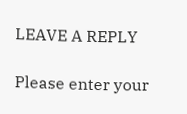LEAVE A REPLY

Please enter your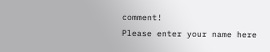comment!
Please enter your name here